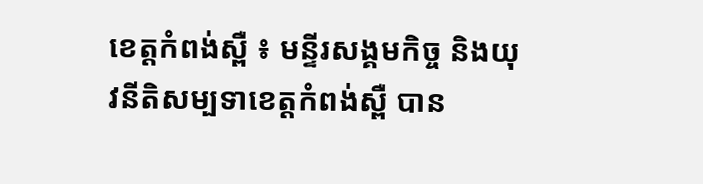ខេត្តកំពង់ស្ពឺ ៖ មន្ទីរសង្គមកិច្ច និងយុវនីតិសម្បទាខេត្តកំពង់ស្ពឺ បាន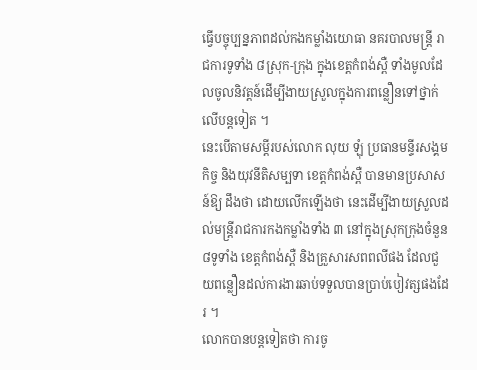ធ្វើបច្ចុប្បន្នភាពដល់កងកម្លាំងយោធា នគរបាលមន្ត្រី រាជការទូទាំង ៨ស្រុក-ក្រុង ក្នុងខេត្តកំពង់ស្ពឺ ទាំងមូលដែលចូលនិវត្តន៍ដើម្បីងាយស្រួលក្នុងការពន្លឿនទៅថ្នាក់លើបន្តទៀត ។
នេះបើតាមសម្តីរបស់លោក លុយ ឡុំ ប្រធានមន្ទីរសង្គមកិច្ច និងយុវនីតិសម្បទា ខេត្តកំពង់ស្ពឺ បានមានប្រសាសន៍ឱ្យ ដឹងថា ដោយលើកឡើងថា នេះដើម្បីងាយស្រួលដល់មន្ត្រីរាជការកងកម្លាំងទាំង ៣ នៅក្នុងស្រុកក្រុងចំនួន ៨ទូទាំង ខេត្តកំពង់ស្ពឺ និងគ្រួសារសពពលីផង ដែលជួយពន្លឿនដល់ការងារឆាប់ទទួលបានប្រាប់បៀវត្សផងដែរ ។
លោកបានបន្តទៀតថា ការចូ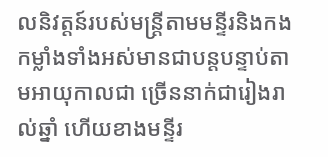លនិវត្តន៍របស់មន្ត្រីតាមមន្ទីរនិងកងកម្លាំងទាំងអស់មានជាបន្តបន្ទាប់តាមអាយុកាលជា ច្រើននាក់ជារៀងរាល់ឆ្នាំ ហើយខាងមន្ទីរ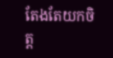តែងតែយកចិត្ត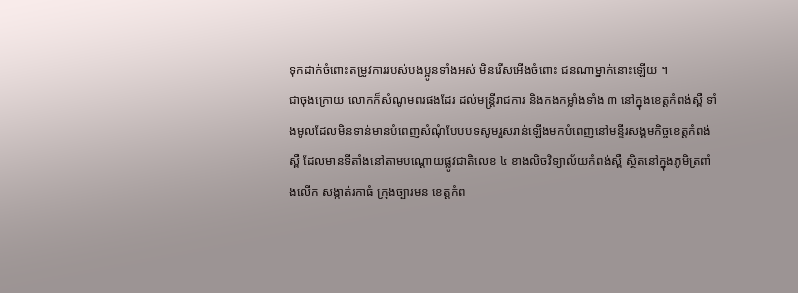ទុកដាក់ចំពោះតម្រូវការរបស់បងប្អូនទាំងអស់ មិនរើសអើងចំពោះ ជនណាម្នាក់នោះឡើយ ។
ជាចុងក្រោយ លោកក៏សំណូមពរផងដែរ ដល់មន្ត្រីរាជការ និងកងកម្លាំងទាំង ៣ នៅក្នុងខេត្តកំពង់ស្ពឺ ទាំងមូលដែលមិនទាន់មានបំពេញសំណុំបែបបទសូមរួសរាន់ឡើងមកបំពេញនៅមន្ទីរសង្គមកិច្ចខេត្តកំពង់ស្ពឺ ដែលមានទីតាំងនៅតាមបណ្តោយផ្លូវជាតិលេខ ៤ ខាងលិចវិទ្យាល័យកំពង់ស្ពឺ ស្ថិតនៅក្នុងភូមិត្រពាំងលើក សង្កាត់រកាធំ ក្រុងច្បារមន ខេត្តកំព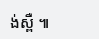ង់ស្ពឺ ៕